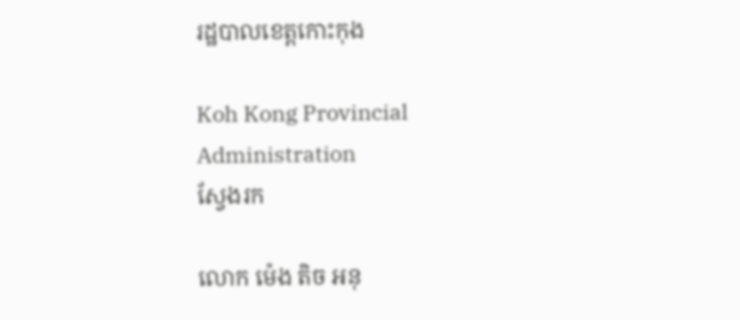រដ្ឋបាលខេត្តកោះកុង

Koh Kong Provincial Administration
ស្វែងរក

លោក ម៉េង តិច អនុ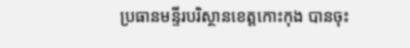ប្រធានមន្ទីរបរិស្ថានខេត្តកោះកុង បានចុះ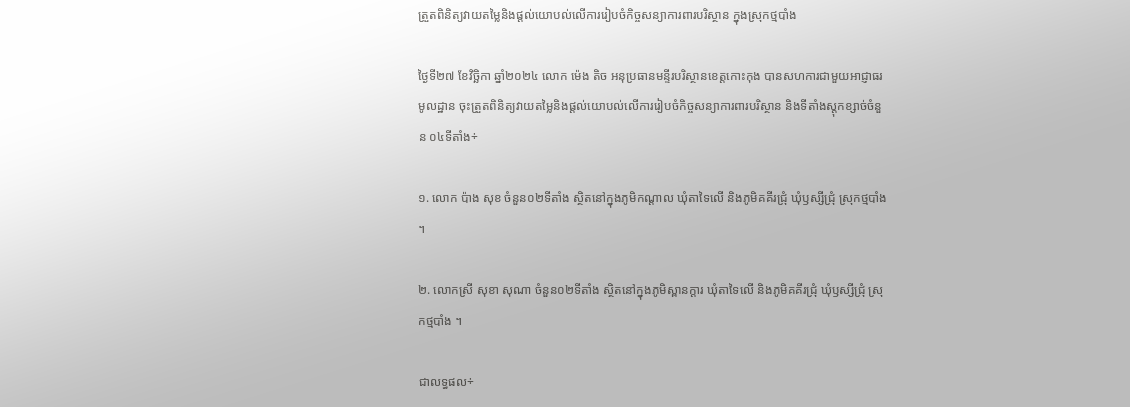ត្រួតពិនិត្យវាយតម្លៃនិងផ្ដល់យោបល់លើការរៀបចំកិច្ចសន្យាការពារបរិស្ថាន ក្នុងស្រុកថ្មបាំង

ថ្ងៃទី២៧ ខែវិច្ឆិកា ឆ្នាំ២០២៤ លោក ម៉េង តិច អនុប្រធានមន្ទីរបរិស្ថានខេត្តកោះកុង បានសហការជាមួយអាជ្ញាធរមូលដ្ឋាន ចុះត្រួតពិនិត្យវាយតម្លៃនិងផ្ដល់យោបល់លើការរៀបចំកិច្ចសន្យាការពារបរិស្ថាន និងទីតាំងស្តុកខ្សាច់ចំនួន ០៤ទីតាំង÷

១. លោក ប៉ាង សុខ ចំនួន០២ទីតាំង ស្ថិតនៅក្នុងភូមិកណ្ដាល ឃុំតាទៃលើ និងភូមិគគីរជ្រុំ ឃុំឫស្សីជ្រុំ ស្រុកថ្មបាំង ។

២. លោកស្រី សុខា សុណា ចំនួន០២ទីតាំង ស្ថិតនៅក្នុងភូមិស្ពានក្តារ ឃុំតាទៃលើ និងភូមិគគីរជ្រុំ ឃុំឫស្សីជ្រុំ ស្រុកថ្មបាំង ។

ជាលទ្ធផល÷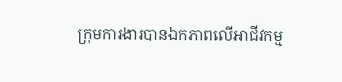ក្រុមការងារបានឯកភាពលើអាជីវកម្ម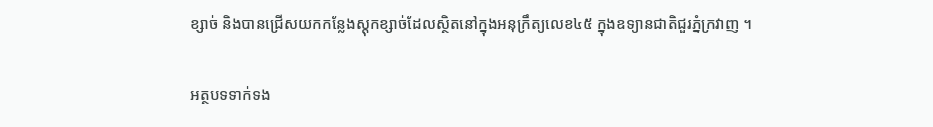ខ្សាច់ និងបានជ្រើសយកកន្លែងស្តុកខ្សាច់ដែលស្ថិតនៅក្នុងអនុក្រឹត្យលេខ៤៥ ក្នុងឧទ្យានជាតិជួរភ្នំក្រវាញ ។

អត្ថបទទាក់ទង